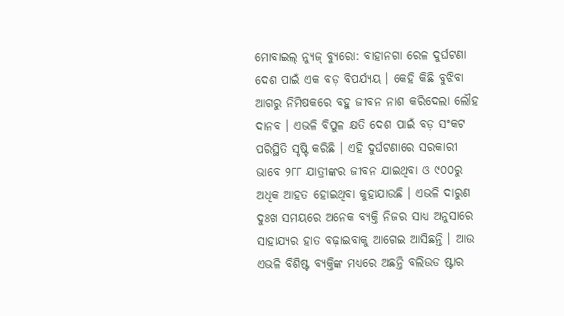ମୋବାଇଲ୍ ନ୍ୟୁଜ୍ ବ୍ୟୁରୋ: ବାହାନଗା ରେଳ ଦୁର୍ଘଟଣା ଦେଶ ପାଇଁ ଏକ ବଡ଼ ବିପର୍ଯ୍ୟୟ । କେହି କିଛି ବୁଝିବା ଆଗରୁ ନିମିଷକରେ ବହୁ ଜୀବନ ନାଶ କରିଦେଲା ଲୌହ ଦାନବ । ଏଭଳି ବିପୁଳ କ୍ଷତି ଦେଶ ପାଇଁ ବଡ଼ ସଂକଟ ପରିସ୍ଥିତି ସୃଷ୍ଟି କରିଛି । ଏହି ଦୁର୍ଘଟଣାରେ ସରକାରୀ ଭାବେ ୨୮୮ ଯାତ୍ରୀଙ୍କର ଜୀବନ ଯାଇଥିବା ଓ ୯୦୦ରୁ ଅଧିକ ଆହତ ହୋଇଥିବା କୁହାଯାଉଛି । ଏଭଳି ଦାରୁଣ ଦୁଃଖ ସମୟରେ ଅନେକ ବ୍ୟକ୍ତି ନିଜର ସାଧ୍ୟ ଅନୁସାରେ ସାହାଯ୍ୟର ହାତ ବଢ଼ାଇବାକୁ ଆଗେଇ ଆସିଛନ୍ତି । ଆଉ ଏଭଳି ବିଶିଷ୍ଟ ବ୍ୟକ୍ତିଙ୍କ ମଧ୍ୟରେ ଅଛନ୍ତି ବଲିଉଡ ଷ୍ଟାର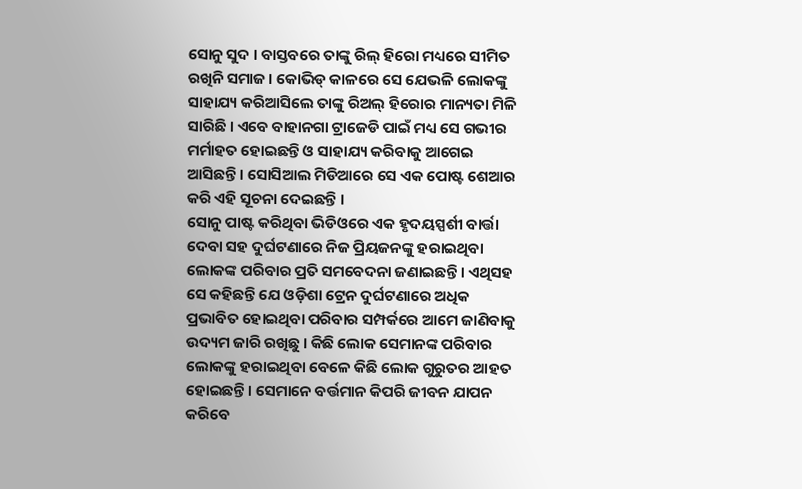ସୋନୁ ସୁଦ । ବାସ୍ତବରେ ତାଙ୍କୁ ରିଲ୍ ହିରୋ ମଧ୍ୟରେ ସୀମିତ ରଖିନି ସମାଜ । କୋଭିଡ୍ କାଳରେ ସେ ଯେଭଳି ଲୋକଙ୍କୁ ସାହାଯ୍ୟ କରିଆସିଲେ ତାଙ୍କୁ ରିଅଲ୍ ହିରୋର ମାନ୍ୟତା ମିଳି ସାରିଛି । ଏବେ ବାହାନଗା ଟ୍ରାଜେଡି ପାଇଁ ମଧ୍ୟ ସେ ଗଭୀର ମର୍ମାହତ ହୋଇଛନ୍ତି ଓ ସାହାଯ୍ୟ କରିବାକୁ ଆଗେଇ ଆସିଛନ୍ତି । ସୋସିଆଲ ମିଡିଆରେ ସେ ଏକ ପୋଷ୍ଟ ଶେଆର କରି ଏହି ସୂଚନା ଦେଇଛନ୍ତି ।
ସୋନୁ ପାଷ୍ଟ କରିଥିବା ଭିଡିଓରେ ଏକ ହୃଦୟସ୍ପର୍ଶୀ ବାର୍ତ୍ତା ଦେବା ସହ ଦୁର୍ଘଟଣାରେ ନିଜ ପ୍ରିୟଜନଙ୍କୁ ହରାଇଥିବା ଲୋକଙ୍କ ପରିବାର ପ୍ରତି ସମବେଦନା ଜଣାଇଛନ୍ତି । ଏଥିସହ ସେ କହିଛନ୍ତି ଯେ ଓଡ଼ିଶା ଟ୍ରେନ ଦୁର୍ଘଟଣାରେ ଅଧିକ ପ୍ରଭାବିତ ହୋଇଥିବା ପରିବାର ସମ୍ପର୍କରେ ଆମେ ଜାଣିବାକୁ ଉଦ୍ୟମ ଜାରି ରଖିଛୁ । କିଛି ଲୋକ ସେମାନଙ୍କ ପରିବାର ଲୋକଙ୍କୁ ହରାଇଥିବା ବେଳେ କିଛି ଲୋକ ଗୁରୁତର ଆହତ ହୋଇଛନ୍ତି । ସେମାନେ ବର୍ତ୍ତମାନ କିପରି ଜୀବନ ଯାପନ କରିବେ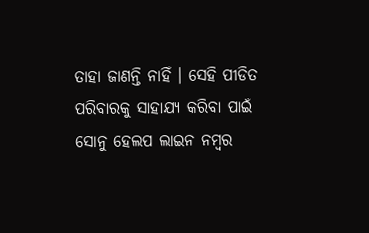ତାହା ଜାଣନ୍ତି ନାହିଁ । ସେହି ପୀଡିତ ପରିବାରକୁ ସାହାଯ୍ୟ କରିବା ପାଇଁ ସୋନୁ ହେଲପ ଲାଇନ ନମ୍ବର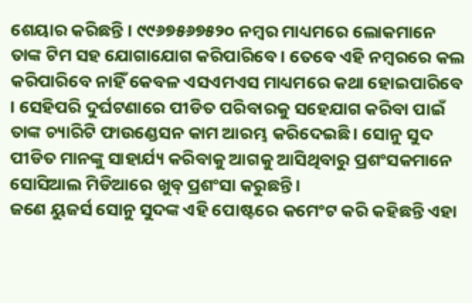ଶେୟାର କରିଛନ୍ତି । ୯୯୬୭୫୬୭୫୨୦ ନମ୍ବର ମାଧ୍ୟମରେ ଲୋକମାନେ ତାଙ୍କ ଟିମ ସହ ଯୋଗାଯୋଗ କରିପାରିବେ । ତେବେ ଏହି ନମ୍ବରରେ କଲ କରିପାରିବେ ନାହିଁ କେବଳ ଏସଏମଏସ ମାଧ୍ୟମରେ କଥା ହୋଇପାରିବେ । ସେହିପରି ଦୁର୍ଘଟଣାରେ ପୀଡିତ ପରିବାରକୁ ସହେଯାଗ କରିବା ପାଇଁ ତାଙ୍କ ଚ୍ୟାରିଟି ଫାଉଣ୍ଡେସନ କାମ ଆରମ୍ଭ କରିଦେଇଛି । ସୋନୁ ସୁଦ ପୀଡିତ ମାନଙ୍କୁ ସାହାର୍ଯ୍ୟ କରିବାକୁ ଆଗକୁ ଆସିଥିବାରୁ ପ୍ରଶଂସକମାନେ ସୋସିଆଲ ମିଡିଆରେ ଖୁବ୍ ପ୍ରଶଂସା କରୁଛନ୍ତି ।
ଜଣେ ୟୁଜର୍ସ ସୋନୁ ସୁଦଙ୍କ ଏହି ପୋଷ୍ଟରେ କମେଂଟ କରି କହିଛନ୍ତି ଏହା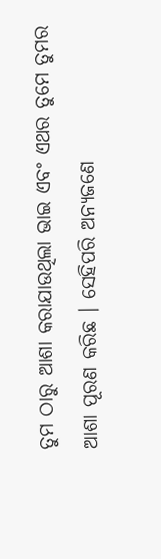ତୁମ ଠାରୁ ଆଶା କରାଯାଉଥିଲା ଭାଇ ଏବଂ ଏଥର ତୁମେ ତୁମର ଆଶା ପୂରଣ କରିଛ । ସେହିପରି ଅନ୍ୟଜଣେ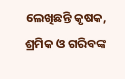ଲେଖିଛନ୍ତି କୃଷକ, ଶ୍ରମିକ ଓ ଗରିବଙ୍କ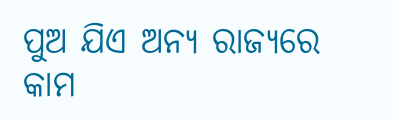ପୁଅ ଯିଏ ଅନ୍ୟ ରାଜ୍ୟରେ କାମ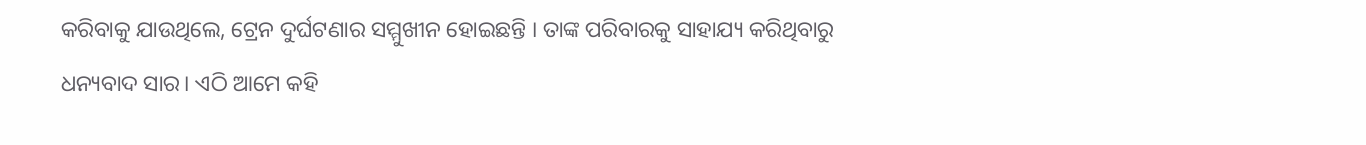କରିବାକୁ ଯାଉଥିଲେ, ଟ୍ରେନ ଦୁର୍ଘଟଣାର ସମ୍ମୁଖୀନ ହୋଇଛନ୍ତି । ତାଙ୍କ ପରିବାରକୁ ସାହାଯ୍ୟ କରିଥିବାରୁ ଧନ୍ୟବାଦ ସାର। ଏଠି ଆମେ କହି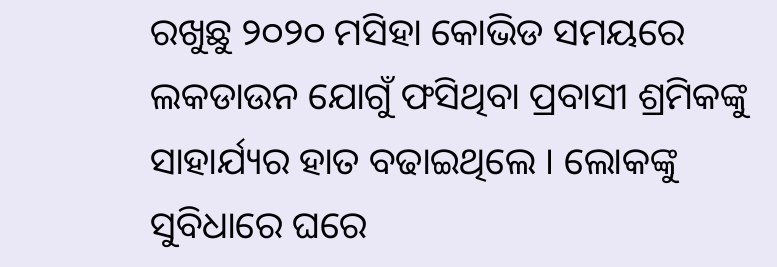ରଖୁଛୁ ୨୦୨୦ ମସିହା କୋଭିଡ ସମୟରେ ଲକଡାଉନ ଯୋଗୁଁ ଫସିଥିବା ପ୍ରବାସୀ ଶ୍ରମିକଙ୍କୁ ସାହାର୍ଯ୍ୟର ହାତ ବଢାଇଥିଲେ । ଲୋକଙ୍କୁ ସୁବିଧାରେ ଘରେ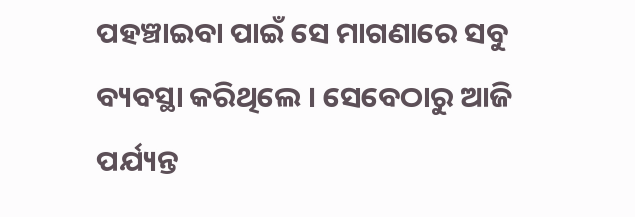ପହଞ୍ଚାଇବା ପାଇଁ ସେ ମାଗଣାରେ ସବୁ ବ୍ୟବସ୍ଥା କରିଥିଲେ । ସେବେଠାରୁ ଆଜି ପର୍ଯ୍ୟନ୍ତ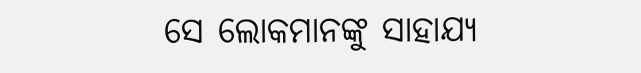ସେ ଲୋକମାନଙ୍କୁ ସାହାଯ୍ୟ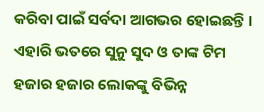କରିବା ପାଇଁ ସର୍ବଦା ଆଗଭର ହୋଇଛନ୍ତି । ଏହାରି ଭତରେ ସୁନୁ ସୁଦ ଓ ତାଙ୍କ ଟିମ ହଜାର ହଜାର ଲୋକଙ୍କୁ ବିଭିନ୍ନ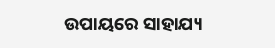ଉପାୟରେ ସାହାଯ୍ୟ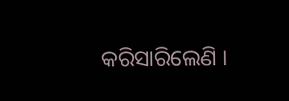କରିସାରିଲେଣି ।